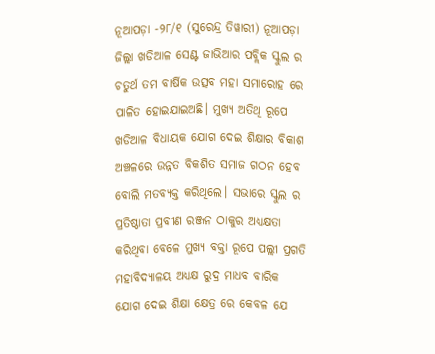ନୂଆପଡ଼ା -୨୮/୧ (ସୁରେନ୍ଦ୍ର ତିୱାରୀ) ନୂଆପଡ଼ା ଜିଲ୍ଲା ଖଡିଆଳ ସେଣ୍ଟ ଜାଭିଆର ପବ୍ଲିକ ସ୍କୁଲ ର ଚତୁର୍ଥ ତମ ବାର୍ଷିକ ଉତ୍ସବ ମହା ସମାରୋହ ରେ ପାଳିତ ହୋଇଯାଇଅଛି। ମୁଖ୍ୟ ଅତିଥି ରୂପେ ଖଡିଆଳ ବିଧାୟକ ଯୋଗ ଦେଇ ଶିକ୍ଷାର ବିକାଶ ଅଞ୍ଚଳରେ ଉନ୍ନତ ବିକଶିତ ସମାଜ ଗଠନ ହେବ ବୋଲି ମତବ୍ୟକ୍ତ କରିଥିଲେ। ସଭାରେ ସ୍କୁଲ ର ପ୍ରତିଷ୍ଠାତା ପ୍ରବୀଣ ରଞ୍ଜନ ଠାକୁର ଅଧ୍ୟକ୍ଷତା କରିଥିବା ବେଳେ ମୁଖ୍ୟ ବକ୍ତା ରୂପେ ପଲ୍ଲୀ ପ୍ରଗତି ମହାବିଦ୍ୟାଳୟ ଅଧ୍ୟକ୍ଷ ରୁଦ୍ର ମାଧବ ବାରିକ ଯୋଗ ଦେଇ ଶିକ୍ଷା କ୍ଷେତ୍ର ରେ କେବଳ ଯେ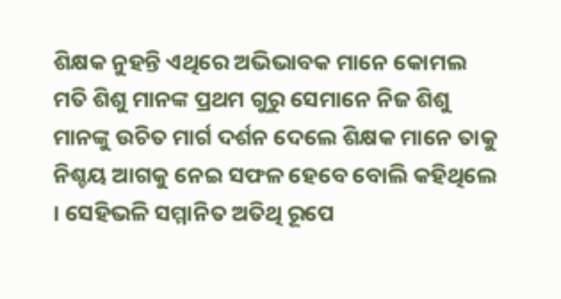ଶିକ୍ଷକ ନୁହନ୍ତି ଏଥିରେ ଅଭିଭାବକ ମାନେ କୋମଲ ମତି ଶିଶୁ ମାନଙ୍କ ପ୍ରଥମ ଗୁରୁ ସେମାନେ ନିଜ ଶିଶୁ ମାନଙ୍କୁ ଉଚିତ ମାର୍ଗ ଦର୍ଶନ ଦେଲେ ଶିକ୍ଷକ ମାନେ ତାକୁ ନିଶ୍ଚୟ ଆଗକୁ ନେଇ ସଫଳ ହେବେ ବୋଲି କହିଥିଲେ । ସେହିଭଳି ସମ୍ମାନିତ ଅତିଥି ରୂପେ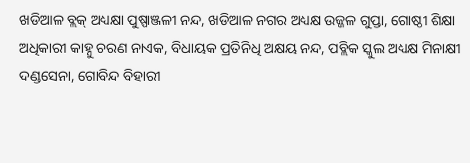ଖଡିଆଳ ବ୍ଲକ୍ ଅଧ୍ୟକ୍ଷା ପୁଷ୍ପାଞ୍ଜଳୀ ନନ୍ଦ, ଖଡିଆଳ ନଗର ଅଧ୍ୟକ୍ଷ ଉଜ୍ଜଳ ଗୁପ୍ତା, ଗୋଷ୍ଠୀ ଶିକ୍ଷା ଅଧିକାରୀ କାହ୍ନୁ ଚରଣ ନାଏକ, ବିଧାୟକ ପ୍ରତିନିଧି ଅକ୍ଷୟ ନନ୍ଦ, ପବ୍ଲିକ ସ୍କୁଲ ଅଧ୍ୟକ୍ଷ ମିନାକ୍ଷୀ ଦଣ୍ଡସେନା, ଗୋବିନ୍ଦ ବିହାରୀ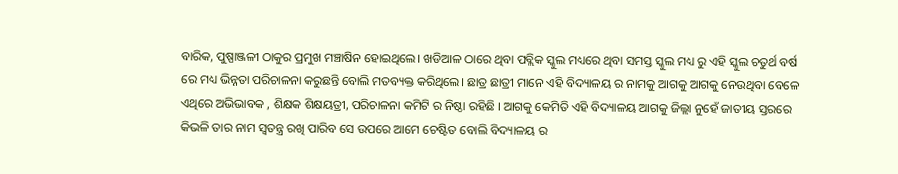ବାରିକ, ପୁଷ୍ପାଞ୍ଜଳୀ ଠାକୁର ପ୍ରମୁଖ ମଞ୍ଚାଷିନ ହୋଇଥିଲେ। ଖଡିଆଳ ଠାରେ ଥିବା ପବ୍ଲିକ ସ୍କୁଲ ମଧ୍ୟରେ ଥିବା ସମସ୍ତ ସ୍କୁଲ ମଧ୍ୟ ରୁ ଏହି ସ୍କୁଲ ଚତୁର୍ଥ ବର୍ଷ ରେ ମଧ୍ୟ ଭିନ୍ନତା ପରିଚାଳନା କରୁଛନ୍ତି ବୋଲି ମତବ୍ୟକ୍ତ କରିଥିଲେ। ଛାତ୍ର ଛାତ୍ରୀ ମାନେ ଏହି ବିଦ୍ୟାଳୟ ର ନାମକୁ ଆଗକୁ ଆଗକୁ ନେଉଥିବା ବେଳେ ଏଥିରେ ଅଭିଭାବକ , ଶିକ୍ଷକ ଶିକ୍ଷୟତ୍ରୀ, ପରିଚାଳନା କମିଟି ର ନିଷ୍ଠା ରହିଛି । ଆଗକୁ କେମିତି ଏହି ବିଦ୍ୟାଳୟ ଆଗକୁ ଜିଲ୍ଲା ନୁହେଁ ଜାତୀୟ ସ୍ତରରେ କିଭଳି ତାର ନାମ ସ୍ଵତନ୍ତ୍ର ରଖି ପାରିବ ସେ ଉପରେ ଆମେ ଚେଷ୍ଟିତ ବୋଲି ବିଦ୍ୟାଳୟ ର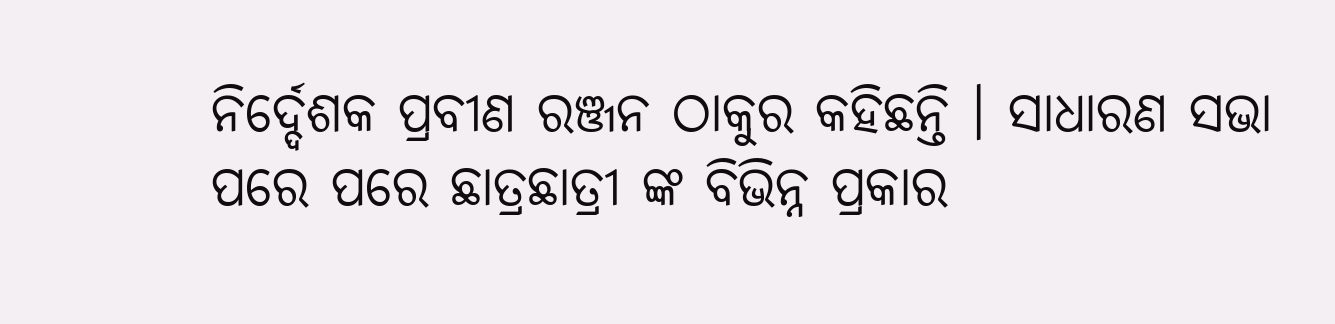ନିର୍ଦ୍ଦେଶକ ପ୍ରବୀଣ ରଞ୍ଜନ ଠାକୁର କହିଛନ୍ତି । ସାଧାରଣ ସଭା ପରେ ପରେ ଛାତ୍ରଛାତ୍ରୀ ଙ୍କ ବିଭିନ୍ନ ପ୍ରକାର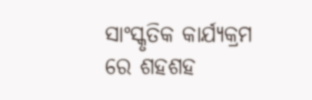ସାଂସ୍କୃତିକ କାର୍ଯ୍ୟକ୍ରମ ରେ ଶହଶହ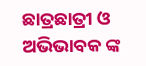ଛାତ୍ରଛାତ୍ରୀ ଓ ଅଭିଭାବକ ଙ୍କ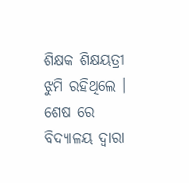ଶିକ୍ଷକ ଶିକ୍ଷୟତ୍ରୀ ଝୁମି ରହିଥିଲେ । ଶେଷ ରେ ବିଦ୍ୟାଳୟ ଦ୍ଵାରା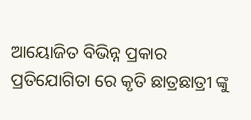ଆୟୋଜିତ ବିଭିନ୍ନ ପ୍ରକାର ପ୍ରତିଯୋଗିତା ରେ କୃତି ଛାତ୍ରଛାତ୍ରୀ ଙ୍କୁ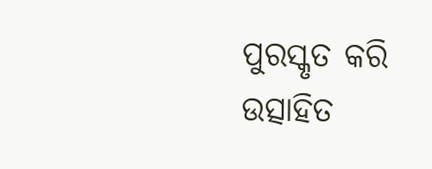ପୁରସ୍କୃତ କରି ଉତ୍ସାହିତ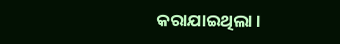କରାଯାଇଥିଲା ।